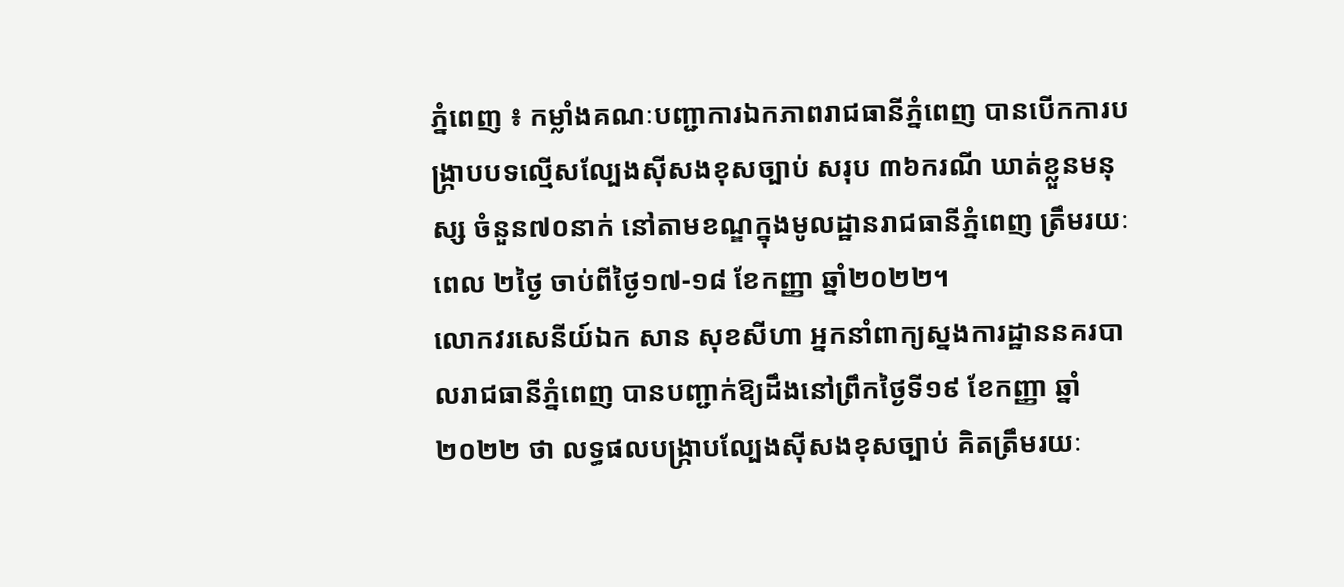ភ្នំពេញ ៖ កម្លាំងគណៈបញ្ជាការឯកភាពរាជធានីភ្នំពេញ បានបើកការបង្ក្រាបបទល្មើសល្បែងស៊ីសងខុសច្បាប់ សរុប ៣៦ករណី ឃាត់ខ្លួនមនុស្ស ចំនួន៧០នាក់ នៅតាមខណ្ឌក្នុងមូលដ្ឋានរាជធានីភ្នំពេញ ត្រឹមរយៈពេល ២ថ្ងៃ ចាប់ពីថ្ងៃ១៧-១៨ ខែកញ្ញា ឆ្នាំ២០២២។
លោកវរសេនីយ៍ឯក សាន សុខសីហា អ្នកនាំពាក្យស្នងការដ្ឋាននគរបាលរាជធានីភ្នំពេញ បានបញ្ជាក់ឱ្យដឹងនៅព្រឹកថ្ងៃទី១៩ ខែកញ្ញា ឆ្នាំ២០២២ ថា លទ្ធផលបង្ក្រាបល្បែងស៊ីសងខុសច្បាប់ គិតត្រឹមរយៈ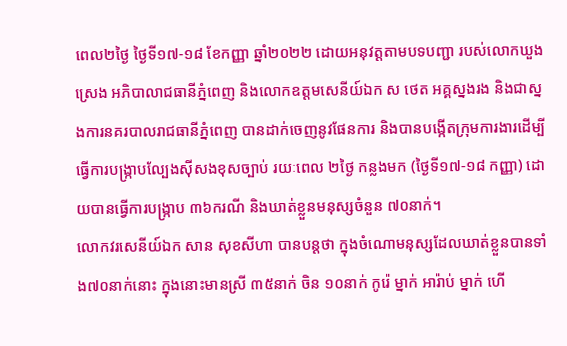ពេល២ថ្ងៃ ថ្ងៃទី១៧-១៨ ខែកញ្ញា ឆ្នាំ២០២២ ដោយអនុវត្តតាមបទបញ្ជា របស់លោកឃួង ស្រេង អភិបាលាជធានីភ្នំពេញ និងលោកឧត្តមសេនីយ៍ឯក ស ថេត អគ្គស្នងរង និងជាស្នងការនគរបាលរាជធានីភ្នំពេញ បានដាក់ចេញនូវផែនការ និងបានបង្កើតក្រុមការងារដើម្បីធ្វើការបង្ក្រាបល្បែងស៊ីសងខុសច្បាប់ រយៈពេល ២ថ្ងៃ កន្លងមក (ថ្ងៃទី១៧-១៨ កញ្ញា) ដោយបានធ្វើការបង្ក្រាប ៣៦ករណី និងឃាត់ខ្លួនមនុស្សចំនួន ៧០នាក់។
លោកវរសេនីយ៍ឯក សាន សុខសីហា បានបន្តថា ក្នុងចំណោមនុស្សដែលឃាត់ខ្លួនបានទាំង៧០នាក់នោះ ក្នុងនោះមានស្រី ៣៥នាក់ ចិន ១០នាក់ កូរ៉េ ម្នាក់ អារ៉ាប់ ម្នាក់ ហើ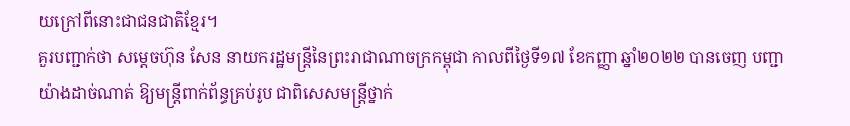យក្រៅពីនោះជាជនជាតិខ្មែរ។
គួរបញ្ជាក់ថា សម្តេចហ៊ុន សែន នាយករដ្ឋមន្ត្រីនៃព្រះរាជាណាចក្រកម្ពុជា កាលពីថ្ងៃទី១៧ ខែកញ្ញា ឆ្នាំ២០២២ បានចេញ បញ្ជាយ៉ាងដាច់ណាត់ ឱ្យមន្ត្រីពាក់ព័ន្ធគ្រប់រូប ជាពិសេសមន្ត្រីថ្នាក់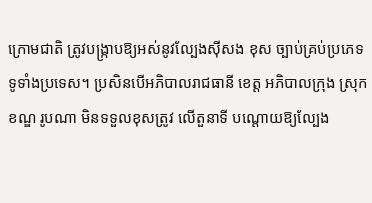ក្រោមជាតិ ត្រូវបង្ក្រាបឱ្យអស់នូវល្បែងស៊ីសង ខុស ច្បាប់គ្រប់ប្រភេទទូទាំងប្រទេស។ ប្រសិនបើអភិបាលរាជធានី ខេត្ត អភិបាលក្រុង ស្រុក ខណ្ឌ រូបណា មិនទទួលខុសត្រូវ លើតួនាទី បណ្តោយឱ្យល្បែង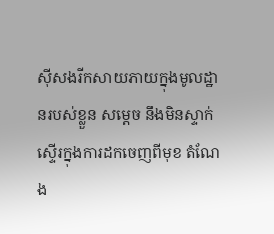ស៊ីសងរីកសាយភាយក្នុងមូលដ្ឋានរបស់ខ្លួន សម្តេច នឹងមិនស្ទាក់ស្ទើរក្នុងការដកចេញពីមុខ តំណែង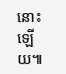នោះឡើយ៕